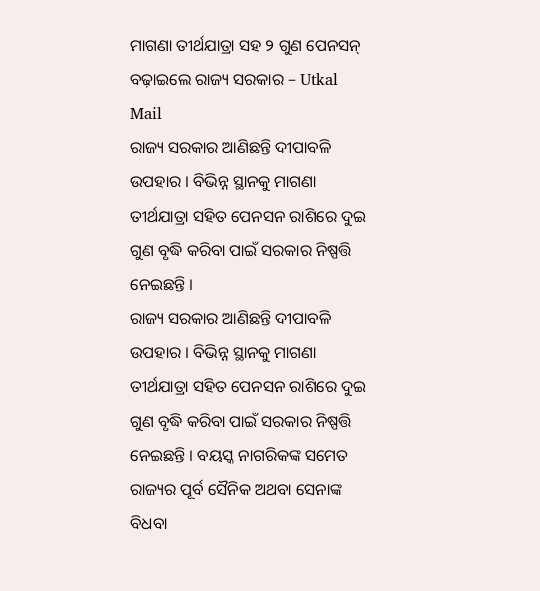ମାଗଣା ତୀର୍ଥଯାତ୍ରା ସହ ୨ ଗୁଣ ପେନସନ୍ ବଢ଼ାଇଲେ ରାଜ୍ୟ ସରକାର – Utkal Mail
ରାଜ୍ୟ ସରକାର ଆଣିଛନ୍ତି ଦୀପାବଳି ଉପହାର । ବିଭିନ୍ନ ସ୍ଥାନକୁ ମାଗଣା ତୀର୍ଥଯାତ୍ରା ସହିତ ପେନସନ ରାଶିରେ ଦୁଇ ଗୁଣ ବୃଦ୍ଧି କରିବା ପାଇଁ ସରକାର ନିଷ୍ପତ୍ତି ନେଇଛନ୍ତି ।
ରାଜ୍ୟ ସରକାର ଆଣିଛନ୍ତି ଦୀପାବଳି ଉପହାର । ବିଭିନ୍ନ ସ୍ଥାନକୁ ମାଗଣା ତୀର୍ଥଯାତ୍ରା ସହିତ ପେନସନ ରାଶିରେ ଦୁଇ ଗୁଣ ବୃଦ୍ଧି କରିବା ପାଇଁ ସରକାର ନିଷ୍ପତ୍ତି ନେଇଛନ୍ତି । ବୟସ୍କ ନାଗରିକଙ୍କ ସମେତ ରାଜ୍ୟର ପୂର୍ବ ସୈନିକ ଅଥବା ସେନାଙ୍କ ବିଧବା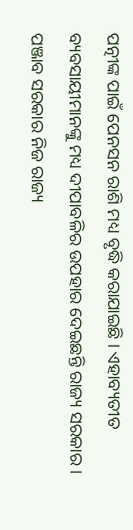ପତ୍ନୀଙ୍କ ପାଇଁ ପେନସନ ରାଶି ମଧ୍ୟ ବୃଦ୍ଧି କରାଯାଇଛି । ଏହାବ୍ୟତୀତ ବ୍ୟବସାୟୀମାନଙ୍କୁ ମଧ୍ୟ ଦୀପାବଳିର ଉପହାର ଦେଇଛନ୍ତି ରାଜ୍ୟ ସରକାର ।
ପଞ୍ଜାବ ସରକାର ନିଜ ରାଜ୍ୟ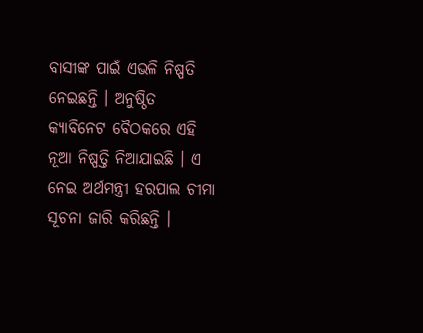ବାସୀଙ୍କ ପାଇଁ ଏଭଳି ନିଷ୍ପତି ନେଇଛନ୍ତି । ଅନୁଷ୍ଠିତ କ୍ୟାବିନେଟ ବୈଠକରେ ଏହି ନୂଆ ନିଷ୍ପତ୍ତି ନିଆଯାଇଛି । ଏ ନେଇ ଅର୍ଥମନ୍ତ୍ରୀ ହରପାଲ ଚୀମା
ସୂଚନା ଜାରି କରିଛନ୍ତି ।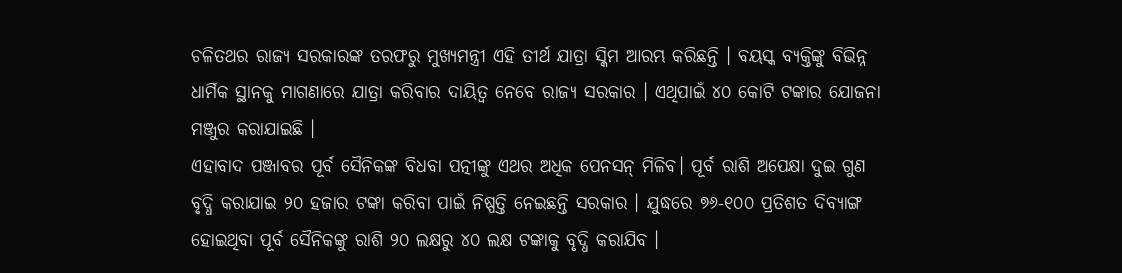ଚଳିତଥର ରାଜ୍ୟ ସରକାରଙ୍କ ତରଫରୁ ମୁଖ୍ୟମନ୍ତ୍ରୀ ଏହି ତୀର୍ଥ ଯାତ୍ରା ସ୍କିମ ଆରମ୍ଭ କରିଛନ୍ତି । ବୟସ୍କ ବ୍ୟକ୍ତିଙ୍କୁ ବିଭିନ୍ନ ଧାର୍ମିକ ସ୍ଥାନକୁ ମାଗଣାରେ ଯାତ୍ରା କରିବାର ଦାୟିତ୍ୱ ନେବେ ରାଜ୍ୟ ସରକାର । ଏଥିପାଇଁ ୪୦ କୋଟି ଟଙ୍କାର ଯୋଜନା ମଞ୍ଜୁର କରାଯାଇଛି ।
ଏହାବାଦ ପଞ୍ଜାବର ପୂର୍ବ ସୈନିକଙ୍କ ବିଧବା ପତ୍ନୀଙ୍କୁ ଏଥର ଅଧିକ ପେନସନ୍ ମିଳିବ। ପୂର୍ବ ରାଶି ଅପେକ୍ଷା ଦୁଇ ଗୁଣ ବୃଦ୍ଧି କରାଯାଇ ୨୦ ହଜାର ଟଙ୍କା କରିବା ପାଇଁ ନିଷ୍ପତ୍ତି ନେଇଛନ୍ତି ସରକାର । ଯୁଦ୍ଧରେ ୭୬-୧୦୦ ପ୍ରତିଶତ ଦିବ୍ୟାଙ୍ଗ ହୋଇଥିବା ପୂର୍ବ ସୈନିକଙ୍କୁ ରାଶି ୨୦ ଲକ୍ଷରୁ ୪୦ ଲକ୍ଷ ଟଙ୍କାକୁ ବୃଦ୍ଧି କରାଯିବ ।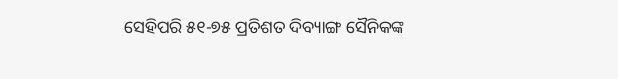ସେହିପରି ୫୧-୭୫ ପ୍ରତିଶତ ଦିବ୍ୟାଙ୍ଗ ସୈନିକଙ୍କ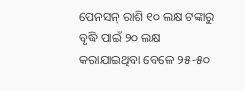ପେନସନ୍ ରାଶି ୧୦ ଲକ୍ଷ ଟଙ୍କାରୁ ବୃଦ୍ଧି ପାଇଁ ୨୦ ଲକ୍ଷ କରାଯାଇଥିବା ବେଳେ ୨୫-୫୦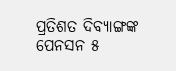ପ୍ରତିଶତ ଦିବ୍ୟାଙ୍ଗଙ୍କ ପେନସନ ୫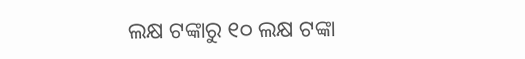ଲକ୍ଷ ଟଙ୍କାରୁ ୧୦ ଲକ୍ଷ ଟଙ୍କା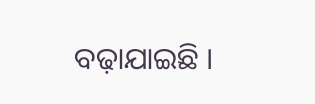ବଢ଼ାଯାଇଛି ।